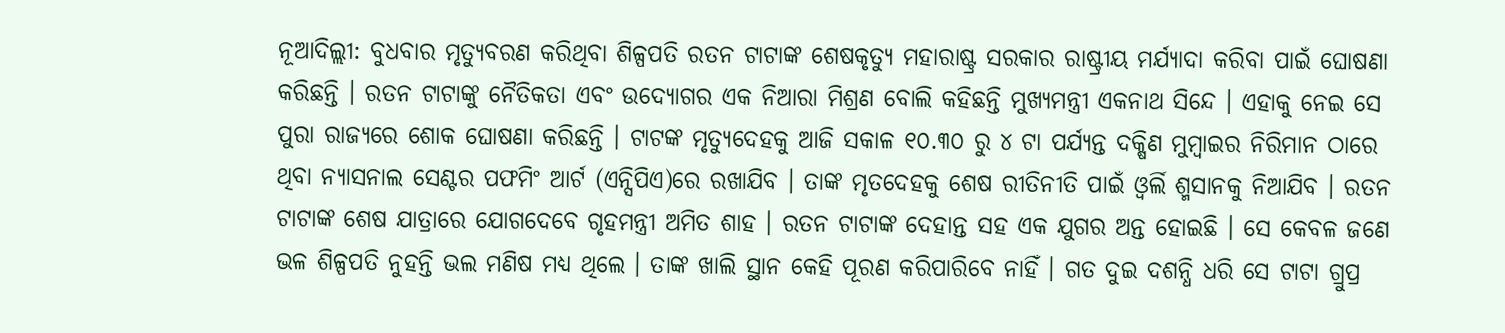ନୂଆଦିଲ୍ଲୀ: ବୁଧବାର ମୃତ୍ୟୁବରଣ କରିଥିବା ଶିଳ୍ପପତି ରତନ ଟାଟାଙ୍କ ଶେଷକୃତ୍ୟୁ ମହାରାଷ୍ଟ୍ର ସରକାର ରାଷ୍ଟ୍ରୀୟ ମର୍ଯ୍ୟାଦା କରିବା ପାଇଁ ଘୋଷଣା କରିଛନ୍ତି । ରତନ ଟାଟାଙ୍କୁ ନୈତିକତା ଏବଂ ଉଦ୍ୟୋଗର ଏକ ନିଆରା ମିଶ୍ରଣ ବୋଲି କହିଛନ୍ତି ମୁଖ୍ୟମନ୍ତ୍ରୀ ଏକନାଥ ସିନ୍ଦେ । ଏହାକୁ ନେଇ ସେ ପୁରା ରାଜ୍ୟରେ ଶୋକ ଘୋଷଣା କରିଛନ୍ତି । ଟାଟଙ୍କ ମୃତ୍ୟୁଦେହକୁ ଆଜି ସକାଳ ୧୦.୩୦ ରୁ ୪ ଟା ପର୍ଯ୍ୟନ୍ତ ଦକ୍ଷିଣ ମୁମ୍ବାଇର ନିରିମାନ ଠାରେ ଥିବା ନ୍ୟାସନାଲ ସେଣ୍ଟର ପଫମିଂ ଆର୍ଟ (ଏନ୍ସିପିଏ)ରେ ରଖାଯିବ । ତାଙ୍କ ମୃତଦେହକୁ ଶେଷ ରୀତିନୀତି ପାଇଁ ଓ୍ବର୍ଲି ଶ୍ମସାନକୁ ନିଆଯିବ । ରତନ ଟାଟାଙ୍କ ଶେଷ ଯାତ୍ରାରେ ଯୋଗଦେବେ ଗୃହମନ୍ତ୍ରୀ ଅମିତ ଶାହ । ରତନ ଟାଟାଙ୍କ ଦେହାନ୍ତ ସହ ଏକ ଯୁଗର ଅନ୍ତ ହୋଇଛି । ସେ କେବଳ ଜଣେ ଭଳ ଶିଳ୍ପପତି ନୁହନ୍ତି ଭଲ ମଣିଷ ମଧ୍ୟ ଥିଲେ । ତାଙ୍କ ଖାଲି ସ୍ଥାନ କେହି ପୂରଣ କରିପାରିବେ ନାହିଁ । ଗତ ଦୁଇ ଦଶନ୍ଧି ଧରି ସେ ଟାଟା ଗ୍ରୁପ୍ର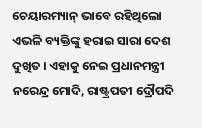ଚେୟାରମ୍ୟାନ୍ ଭାବେ ରହିଥିଲୋ ଏଭଳି ବ୍ୟକ୍ତିଙ୍କୁ ହରାଇ ସାରା ଦେଶ ଦୁଖିତ । ଏହାକୁ ନେଇ ପ୍ରଧାନମନ୍ତ୍ରୀ ନରେନ୍ଦ୍ର ମୋଦି, ରାଷ୍ଟ୍ରପତୀ ଦ୍ରୌପଦି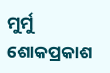ମୁର୍ମୁ ଶୋକପ୍ରକାଶ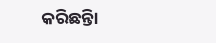କରିଛନ୍ତିା